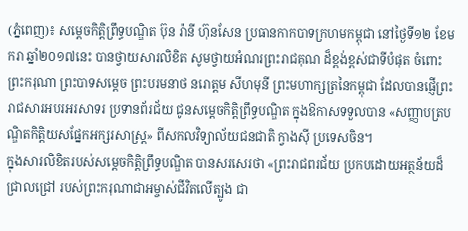(ភ្នំពេញ)៖ សម្តេចកិត្តិព្រឹទ្ធបណ្ឌិត ប៊ុន រ៉ានី ហ៊ុនសែន ប្រធានកាកបាទក្រហមកម្ពុជា នៅថ្ងៃទី១២ ខែមករា ឆ្នាំ២០១៧នេះ បានថ្វាយសារលិខិត សូមថ្វាយអំណរព្រះរាជគុណ ដ៏ខ្ពង់ខ្ពស់ជាទីបំផុត ចំពោះ ព្រះករុណា ព្រះបាទសម្តេច ព្រះបរមនាថ នរោត្តម សីហមុនី ព្រះមហាក្សត្រនៃកម្ពុជា ដែលបានផ្ញើព្រះរាជសារអបរអរសាទរ ប្រទានព័រជ័យ ជូនសម្តេចកិត្តិព្រឹទ្ធបណ្ឌិត ក្នុងឱកាសទទួលបាន «សញ្ញាបត្របណ្ឌិតកិត្តិយសផ្នែកអក្សរសាស្ត្រ» ពីសកលវិទ្យាល័យជនជាតិ ក្វាងស៊ី ប្រទេសចិន។
ក្នុងសារលិខិតរបស់សម្តេចកិត្តិព្រឹទ្ធបណ្ឌិត បានសរសេរថា «ព្រះរាជពរជ័យ ប្រកបដោយអត្ថន័យដ៏ជ្រាលជ្រៅ របស់ព្រះករុណាជាអម្ចាស់ជីវិតលើត្បូង ជា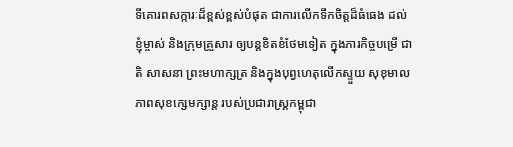ទីគោរពសក្ការៈដ៏ខ្ពស់ខ្ពស់បំផុត ជាការលើកទឹកចិត្តដ៏ធំធេង ដល់ខ្ញុំម្ចាស់ និងក្រុមគ្រួសារ ឲ្យបន្តខិតខំថែមទៀត ក្នុងភារកិច្ចបម្រើ ជាតិ សាសនា ព្រះមហាក្សត្រ និងក្នុងបុព្វហេតុលើកស្ទួយ សុខុមាលភាពសុខក្សេមក្សាន្ត របស់ប្រជារាស្ត្រកម្ពុជា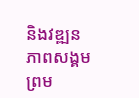និងវឌ្ឍនភាពសង្គម ព្រម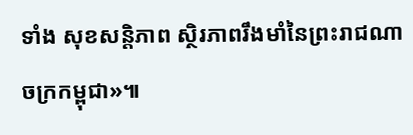ទាំង សុខសន្តិភាព ស្ថិរភាពរឹងមាំនៃព្រះរាជណាចក្រកម្ពុជា»៕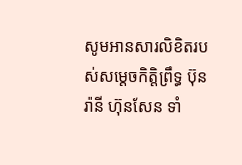សូមអានសារលិខិតរបស់សម្តេចកិត្តិព្រឹទ្ធ ប៊ុន រ៉ានី ហ៊ុនសែន ទាំ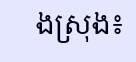ងស្រុង៖